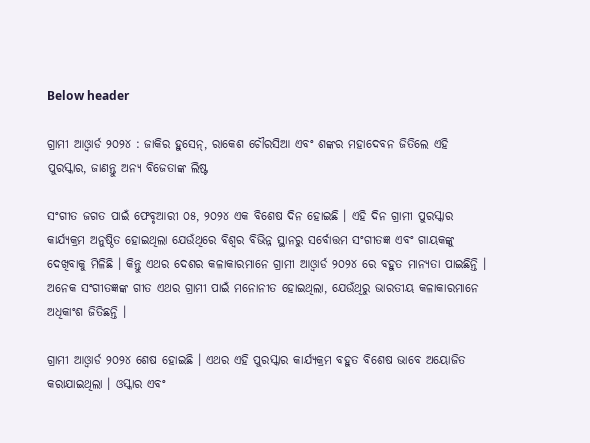Below header

ଗ୍ରାମୀ ଆଓ୍ଵାର୍ଡ ୨୦୨୪ : ଜାକିର ହୁସେନ୍, ରାକେଶ ଚୌରସିଆ ଏବଂ ଶଙ୍କର ମହାଦେବନ ଜିତିଲେ ଏହି ପୁରସ୍କାର, ଜାଣନ୍ତୁ ଅନ୍ୟ ବିଜେତାଙ୍କ ଲିଷ୍ଟ

ସଂଗୀତ ଜଗତ ପାଇଁ ଫେବୃଆରୀ ୦୫, ୨୦୨୪ ଏକ ବିଶେଷ ଦିନ ହୋଇଛି । ଏହି ଦିନ ଗ୍ରାମୀ ପୁରସ୍କାର କାର୍ଯ୍ୟକ୍ରମ ଅନୁଷ୍ଠିତ ହୋଇଥିଲା ଯେଉଁଥିରେ ବିଶ୍ୱର ବିଭିନ୍ନ ସ୍ଥାନରୁ ସର୍ବୋତ୍ତମ ସଂଗୀତଜ୍ଞ ଏବଂ ଗାୟକଙ୍କୁ ଦେଖିବାକୁ ମିଳିଛି । କିନ୍ତୁ ଏଥର ଦେଶର କଳାକାରମାନେ ଗ୍ରାମୀ ଆଓ୍ଵାର୍ଡ ୨୦୨୪ ରେ ବହୁତ ମାନ୍ୟତା ପାଇଛିନ୍ତି । ଅନେକ ସଂଗୀତଜ୍ଞଙ୍କ ଗୀତ ଏଥର ଗ୍ରାମୀ ପାଇଁ ମନୋନୀତ ହୋଇଥିଲା, ଯେଉଁଥିରୁ ଭାରତୀୟ କଳାକାରମାନେ ଅଧିକାଂଶ ଜିତିଛନ୍ତି ।

ଗ୍ରାମୀ ଆଓ୍ଵାର୍ଡ ୨୦୨୪ ଶେଷ ହୋଇଛି । ଏଥର ଏହି ପୁରସ୍କାର କାର୍ଯ୍ୟକ୍ରମ ବହୁତ ବିଶେଷ ଭାବେ ଅୟୋଜିତ କରାଯାଇଥିଲା । ଓସ୍କାର ଏବଂ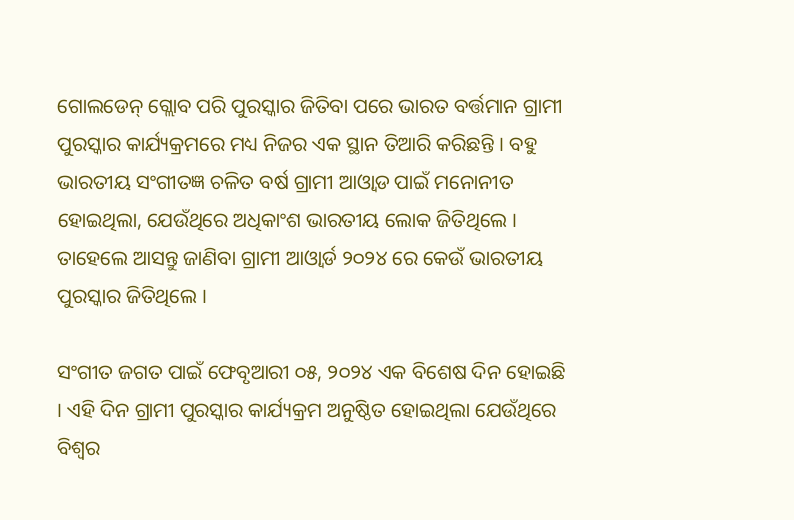ଗୋଲଡେନ୍ ଗ୍ଲୋବ ପରି ପୁରସ୍କାର ଜିତିବା ପରେ ଭାରତ ବର୍ତ୍ତମାନ ଗ୍ରାମୀ ପୁରସ୍କାର କାର୍ଯ୍ୟକ୍ରମରେ ମଧ୍ୟ ନିଜର ଏକ ସ୍ଥାନ ତିଆରି କରିଛନ୍ତି । ବହୁ ଭାରତୀୟ ସଂଗୀତଜ୍ଞ ଚଳିତ ବର୍ଷ ଗ୍ରାମୀ ଆଓ୍ଵାଡ ପାଇଁ ମନୋନୀତ ହୋଇଥିଲା, ଯେଉଁଥିରେ ଅଧିକାଂଶ ଭାରତୀୟ ଲୋକ ଜିତିଥିଲେ । ତାହେଲେ ଆସନ୍ତୁ ଜାଣିବା ଗ୍ରାମୀ ଆଓ୍ଵାର୍ଡ ୨୦୨୪ ରେ କେଉଁ ଭାରତୀୟ ପୁରସ୍କାର ଜିତିଥିଲେ ।

ସଂଗୀତ ଜଗତ ପାଇଁ ଫେବୃଆରୀ ୦୫, ୨୦୨୪ ଏକ ବିଶେଷ ଦିନ ହୋଇଛି । ଏହି ଦିନ ଗ୍ରାମୀ ପୁରସ୍କାର କାର୍ଯ୍ୟକ୍ରମ ଅନୁଷ୍ଠିତ ହୋଇଥିଲା ଯେଉଁଥିରେ ବିଶ୍ୱର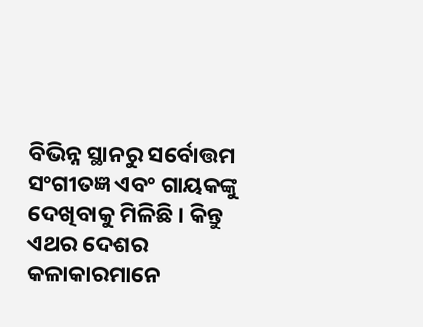ବିଭିନ୍ନ ସ୍ଥାନରୁ ସର୍ବୋତ୍ତମ ସଂଗୀତଜ୍ଞ ଏବଂ ଗାୟକଙ୍କୁ ଦେଖିବାକୁ ମିଳିଛି । କିନ୍ତୁ ଏଥର ଦେଶର କଳାକାରମାନେ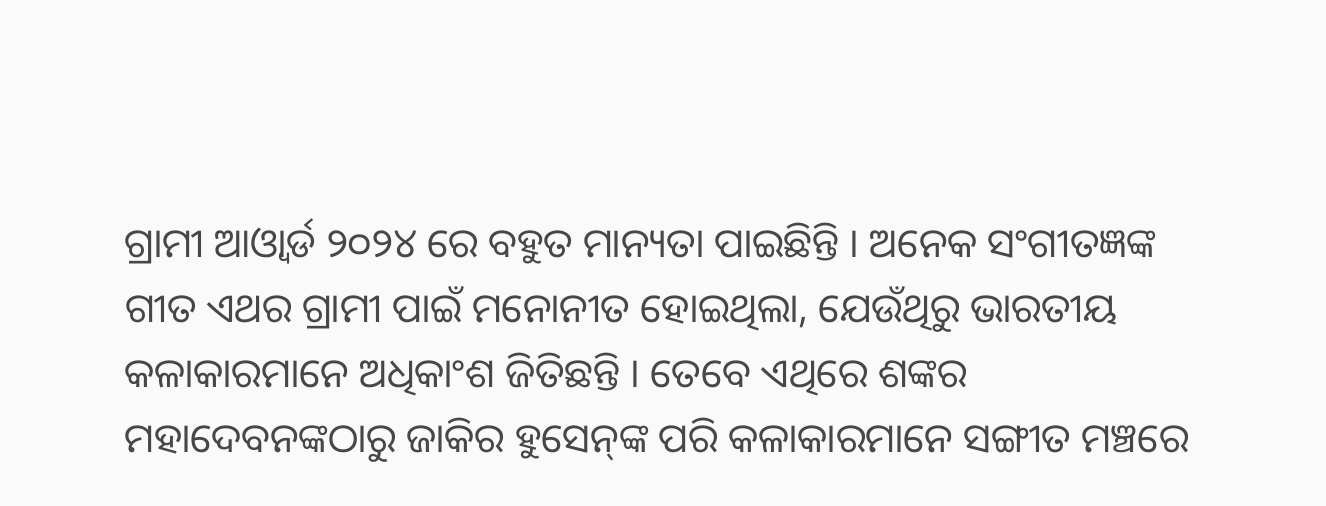ଗ୍ରାମୀ ଆଓ୍ଵାର୍ଡ ୨୦୨୪ ରେ ବହୁତ ମାନ୍ୟତା ପାଇଛିନ୍ତି । ଅନେକ ସଂଗୀତଜ୍ଞଙ୍କ ଗୀତ ଏଥର ଗ୍ରାମୀ ପାଇଁ ମନୋନୀତ ହୋଇଥିଲା, ଯେଉଁଥିରୁ ଭାରତୀୟ କଳାକାରମାନେ ଅଧିକାଂଶ ଜିତିଛନ୍ତି । ତେବେ ଏଥିରେ ଶଙ୍କର ମହାଦେବନଙ୍କଠାରୁ ଜାକିର ହୁସେନ୍‌ଙ୍କ ପରି କଳାକାରମାନେ ସଙ୍ଗୀତ ମଞ୍ଚରେ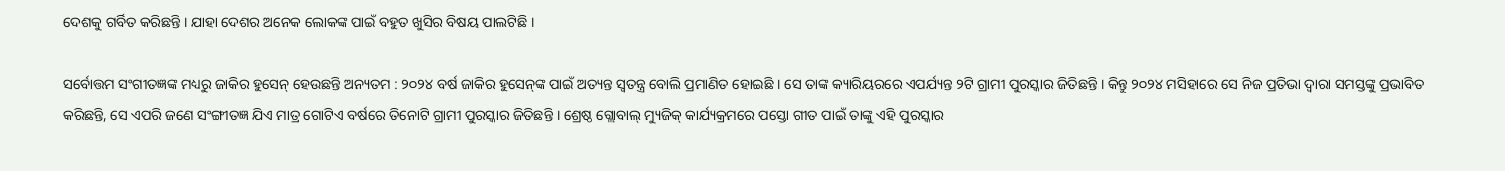ଦେଶକୁ ଗର୍ବିତ କରିଛନ୍ତି । ଯାହା ଦେଶର ଅନେକ ଲୋକଙ୍କ ପାଇଁ ବହୁତ ଖୁସିର ବିଷୟ ପାଲଟିଛି ।

ସର୍ବୋତ୍ତମ ସଂଗୀତଜ୍ଞଙ୍କ ମଧ୍ୟରୁ ଜାକିର ହୁସେନ୍ ହେଉଛନ୍ତି ଅନ୍ୟତମ : ୨୦୨୪ ବର୍ଷ ଜାକିର ହୁସେନ୍‌ଙ୍କ ପାଇଁ ଅତ୍ୟନ୍ତ ସ୍ୱତନ୍ତ୍ର ବୋଲି ପ୍ରମାଣିତ ହୋଇଛି । ସେ ତାଙ୍କ କ୍ୟାରିୟରରେ ଏପର୍ଯ୍ୟନ୍ତ ୨ଟି ଗ୍ରାମୀ ପୁରସ୍କାର ଜିତିଛନ୍ତି । କିନ୍ତୁ ୨୦୨୪ ମସିହାରେ ସେ ନିଜ ପ୍ରତିଭା ଦ୍ୱାରା ସମସ୍ତଙ୍କୁ ପ୍ରଭାବିତ କରିଛନ୍ତି, ସେ ଏପରି ଜଣେ ସଂଙ୍ଗୀତଜ୍ଞ ଯିଏ ମାତ୍ର ଗୋଟିଏ ବର୍ଷରେ ତିନୋଟି ଗ୍ରାମୀ ପୁରସ୍କାର ଜିତିଛନ୍ତି । ଶ୍ରେଷ୍ଠ ଗ୍ଲୋବାଲ୍ ମ୍ୟୁଜିକ୍ କାର୍ଯ୍ୟକ୍ରମରେ ପସ୍ତୋ ଗୀତ ପାଇଁ ତାଙ୍କୁ ଏହି ପୁରସ୍କାର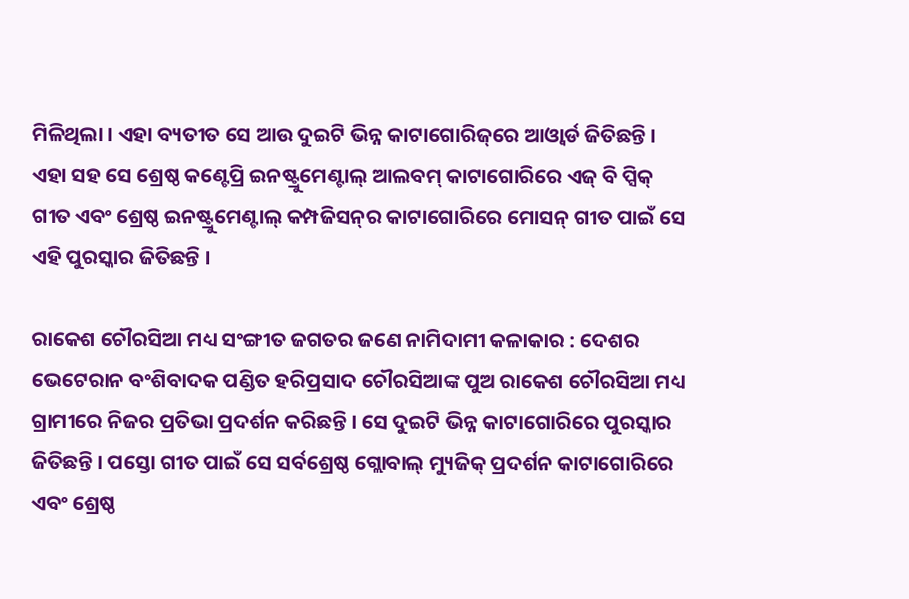ମିଳିଥିଲା । ଏହା ବ୍ୟତୀତ ସେ ଆଉ ଦୁଇଟି ଭିନ୍ନ କାଟାଗୋରିଜ୍‌ରେ ଆଓ୍ଵାର୍ଡ ଜିତିଛନ୍ତି । ଏହା ସହ ସେ ଶ୍ରେଷ୍ଠ କଣ୍ଟେପ୍ରି ଇନଷ୍ଟ୍ରୁମେଣ୍ଟାଲ୍ ଆଲବମ୍ କାଟାଗୋରିରେ ଏଜ୍‌ ବି ପ୍ସିକ୍‌ ଗୀତ ଏବଂ ଶ୍ରେଷ୍ଠ ଇନଷ୍ଟ୍ରୁମେଣ୍ଟାଲ୍ କମ୍ପଜିସନ୍‌ର କାଟାଗୋରିରେ ମୋସନ୍ ଗୀତ ପାଇଁ ସେ ଏହି ପୁରସ୍କାର ଜିତିଛନ୍ତି ।

ରାକେଶ ଚୌରସିଆ ମଧ୍ୟ ସଂଙ୍ଗୀତ ଜଗତର ଜଣେ ନାମିଦାମୀ କଳାକାର : ଦେଶର ଭେଟେରାନ ବଂଶିବାଦକ ପଣ୍ଡିତ ହରିପ୍ରସାଦ ଚୌରସିଆଙ୍କ ପୁଅ ରାକେଶ ଚୌରସିଆ ମଧ୍ୟ ଗ୍ରାମୀରେ ନିଜର ପ୍ରତିଭା ପ୍ରଦର୍ଶନ କରିଛନ୍ତି । ସେ ଦୁଇଟି ଭିନ୍ନ କାଟାଗୋରିରେ ପୁରସ୍କାର ଜିତିଛନ୍ତି । ପସ୍ତୋ ଗୀତ ପାଇଁ ସେ ସର୍ବଶ୍ରେଷ୍ଠ ଗ୍ଲୋବାଲ୍ ମ୍ୟୁଜିକ୍ ପ୍ରଦର୍ଶନ କାଟାଗୋରିରେ ଏବଂ ଶ୍ରେଷ୍ଠ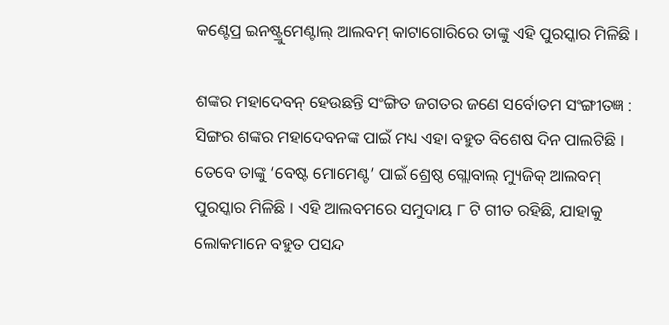କଣ୍ଟେପ୍ର ଇନଷ୍ଟ୍ରୁମେଣ୍ଟାଲ୍ ଆଲବମ୍ କାଟାଗୋରିରେ ତାଙ୍କୁ ଏହି ପୁରସ୍କାର ମିଳିଛି ।

ଶଙ୍କର ମହାଦେବନ୍ ହେଉଛନ୍ତି ସଂଙ୍ଗିତ ଜଗତର ଜଣେ ସର୍ବୋତମ ସଂଙ୍ଗୀତଜ୍ଞ : ସିଙ୍ଗର ଶଙ୍କର ମହାଦେବନଙ୍କ ପାଇଁ ମଧ୍ୟ ଏହା ବହୁତ ବିଶେଷ ଦିନ ପାଲଟିଛି । ତେବେ ତାଙ୍କୁ ‘ବେଷ୍ଟ ମୋମେଣ୍ଟ’ ପାଇଁ ଶ୍ରେଷ୍ଠ ଗ୍ଲୋବାଲ୍ ମ୍ୟୁଜିକ୍ ଆଲବମ୍ ପୁରସ୍କାର ମିଳିଛି । ଏହି ଆଲବମରେ ସମୁଦାୟ ୮ ଟି ଗୀତ ରହିଛି, ଯାହାକୁ ଲୋକମାନେ ବହୁତ ପସନ୍ଦ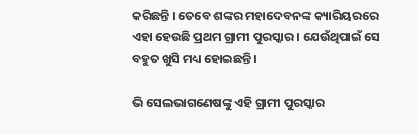କରିଛନ୍ତି । ତେବେ ଶଙ୍କର ମହାଦେବନଙ୍କ କ୍ୟାରିୟରରେ ଏହା ହେଉଛି ପ୍ରଥମ ଗ୍ରାମୀ ପୁରସ୍କାର । ଯେଉଁଥିପାଇଁ ସେ ବହୁତ ଖୁସି ମଧ୍ୟ ହୋଇଛନ୍ତି ।

ଭି ସେଲଭାଗଣେଷଙ୍କୁ ଏହି ଗ୍ରାମୀ ପୁରସ୍କାର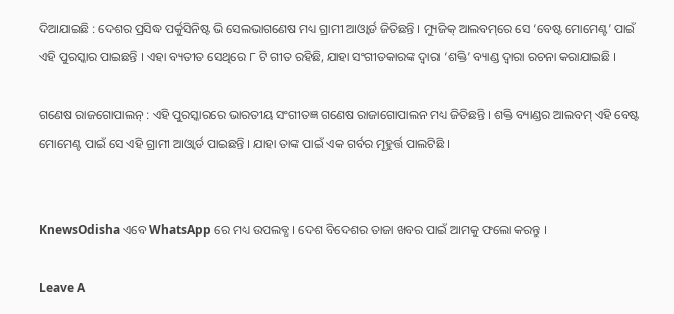ଦିଆଯାଇଛି : ଦେଶର ପ୍ରସିଦ୍ଧ ପର୍କୁସିନିଷ୍ଟ ଭି ସେଲଭାଗଣେଷ ମଧ୍ୟ ଗ୍ରାମୀ ଆଓ୍ଵାର୍ଡ ଜିତିଛନ୍ତି । ମ୍ୟୁଜିକ୍ ଆଲବମ୍‌ରେ ସେ ‘ବେଷ୍ଟ ମୋମେଣ୍ଟ’ ପାଇଁ ଏହି ପୁରସ୍କାର ପାଇଛନ୍ତି । ଏହା ବ୍ୟତୀତ ସେଥିରେ ୮ ଟି ଗୀତ ରହିଛି, ଯାହା ସଂଗୀତକାରଙ୍କ ଦ୍ୱାରା ‘ଶକ୍ତି’ ବ୍ୟାଣ୍ଡ ଦ୍ୱାରା ରଚନା କରାଯାଇଛି ।

ଗଣେଷ ରାଜଗୋପାଲନ୍ : ଏହି ପୁରସ୍କାରରେ ଭାରତୀୟ ସଂଗୀତଜ୍ଞ ଗଣେଷ ରାଜାଗୋପାଲନ ମଧ୍ୟ ଜିତିଛନ୍ତି । ଶକ୍ତି ବ୍ୟାଣ୍ଡର ଆଲବମ୍ ଏହି ବେଷ୍ଟ ମୋମେଣ୍ଟ ପାଇଁ ସେ ଏହି ଗ୍ରାମୀ ଆଓ୍ଵାର୍ଡ ପାଇଛନ୍ତି । ଯାହା ତାଙ୍କ ପାଇଁ ଏକ ଗର୍ବର ମୂହୁର୍ତ୍ତ ପାଲଟିଛି ।


KnewsOdisha ଏବେ WhatsApp ରେ ମଧ୍ୟ ଉପଲବ୍ଧ । ଦେଶ ବିଦେଶର ତାଜା ଖବର ପାଇଁ ଆମକୁ ଫଲୋ କରନ୍ତୁ ।

Leave A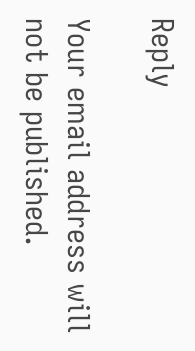Reply

Your email address will not be published.